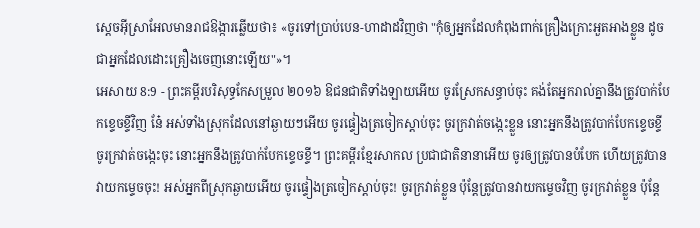ស្តេចអ៊ីស្រាអែលមានរាជឱង្ការឆ្លើយថា៖ «ចូរទៅប្រាប់បេន-ហាដាដវិញថា "កុំឲ្យអ្នកដែលកំពុងពាក់គ្រឿងក្រោះអួតអាងខ្លួន ដូចជាអ្នកដែលដោះគ្រឿងចេញនោះឡើយ"»។
អេសាយ 8:9 - ព្រះគម្ពីរបរិសុទ្ធកែសម្រួល ២០១៦ ឱជនជាតិទាំងឡាយអើយ ចូរស្រែកសន្ធាប់ចុះ គង់តែអ្នករាល់គ្នានឹងត្រូវបាក់បែកខ្ទេចខ្ទីវិញ នែ៎ អស់ទាំងស្រុកដែលនៅឆ្ងាយៗអើយ ចូរផ្ទៀងត្រចៀកស្តាប់ចុះ ចូរក្រវាត់ចង្កេះខ្លួន នោះអ្នកនឹងត្រូវបាក់បែកខ្ទេចខ្ទី ចូរក្រវាត់ចង្កេះចុះ នោះអ្នកនឹងត្រូវបាក់បែកខ្ទេចខ្ទី។ ព្រះគម្ពីរខ្មែរសាកល ប្រជាជាតិនានាអើយ ចូរឲ្យត្រូវបានបំបែក ហើយត្រូវបានវាយកម្ទេចចុះ! អស់អ្នកពីស្រុកឆ្ងាយអើយ ចូរផ្ទៀងត្រចៀកស្ដាប់ចុះ! ចូរក្រវាត់ខ្លួន ប៉ុន្តែត្រូវបានវាយកម្ទេចវិញ ចូរក្រវាត់ខ្លួន ប៉ុន្តែ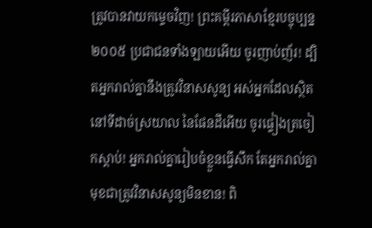ត្រូវបានវាយកម្ទេចវិញ! ព្រះគម្ពីរភាសាខ្មែរបច្ចុប្បន្ន ២០០៥ ប្រជាជនទាំងឡាយអើយ ចូរញាប់ញ័រ! ដ្បិតអ្នករាល់គ្នានឹងត្រូវវិនាសសូន្យ អស់អ្នកដែលស្ថិតនៅទីដាច់ស្រយាល នៃផែនដីអើយ ចូរផ្ទៀងត្រចៀកស្ដាប់! អ្នករាល់គ្នារៀបចំខ្លួនធ្វើសឹក តែអ្នករាល់គ្នាមុខជាត្រូវវិនាសសូន្យមិនខាន! ពិ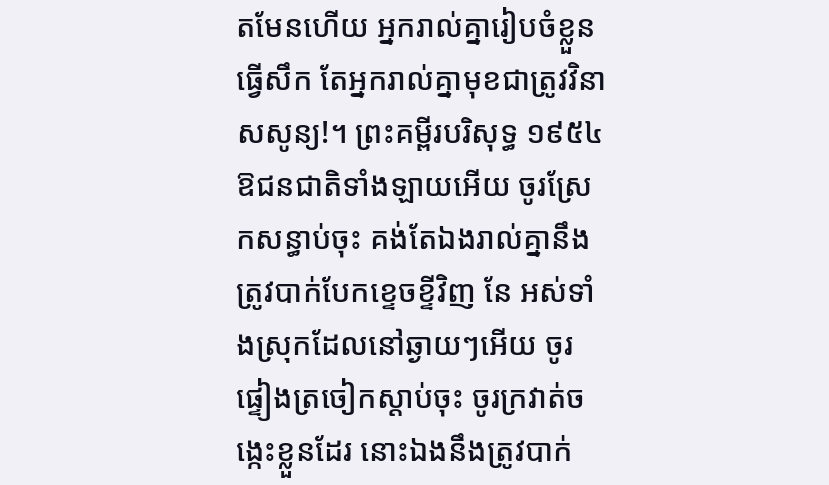តមែនហើយ អ្នករាល់គ្នារៀបចំខ្លួនធ្វើសឹក តែអ្នករាល់គ្នាមុខជាត្រូវវិនាសសូន្យ!។ ព្រះគម្ពីរបរិសុទ្ធ ១៩៥៤ ឱជនជាតិទាំងឡាយអើយ ចូរស្រែកសន្ធាប់ចុះ គង់តែឯងរាល់គ្នានឹងត្រូវបាក់បែកខ្ទេចខ្ទីវិញ នែ អស់ទាំងស្រុកដែលនៅឆ្ងាយៗអើយ ចូរផ្ទៀងត្រចៀកស្តាប់ចុះ ចូរក្រវាត់ចង្កេះខ្លួនដែរ នោះឯងនឹងត្រូវបាក់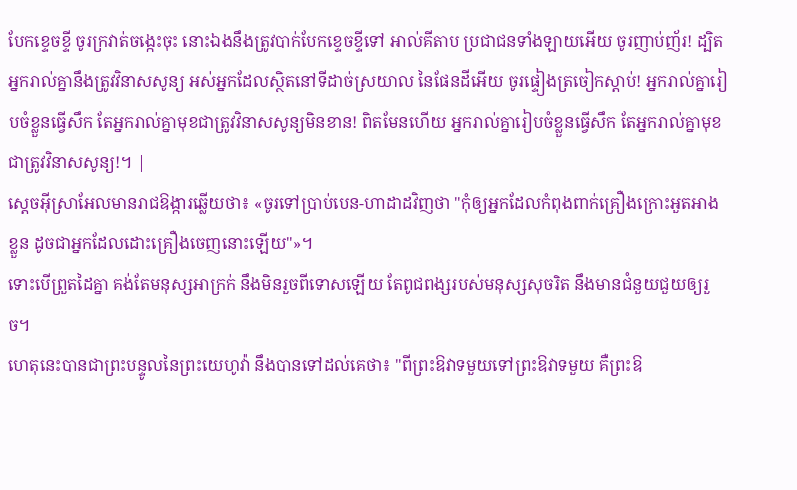បែកខ្ទេចខ្ទី ចូរក្រវាត់ចង្កេះចុះ នោះឯងនឹងត្រូវបាក់បែកខ្ទេចខ្ទីទៅ អាល់គីតាប ប្រជាជនទាំងឡាយអើយ ចូរញាប់ញ័រ! ដ្បិតអ្នករាល់គ្នានឹងត្រូវវិនាសសូន្យ អស់អ្នកដែលស្ថិតនៅទីដាច់ស្រយាល នៃផែនដីអើយ ចូរផ្ទៀងត្រចៀកស្ដាប់! អ្នករាល់គ្នារៀបចំខ្លួនធ្វើសឹក តែអ្នករាល់គ្នាមុខជាត្រូវវិនាសសូន្យមិនខាន! ពិតមែនហើយ អ្នករាល់គ្នារៀបចំខ្លួនធ្វើសឹក តែអ្នករាល់គ្នាមុខជាត្រូវវិនាសសូន្យ!។ |
ស្តេចអ៊ីស្រាអែលមានរាជឱង្ការឆ្លើយថា៖ «ចូរទៅប្រាប់បេន-ហាដាដវិញថា "កុំឲ្យអ្នកដែលកំពុងពាក់គ្រឿងក្រោះអួតអាងខ្លួន ដូចជាអ្នកដែលដោះគ្រឿងចេញនោះឡើយ"»។
ទោះបើព្រួតដៃគ្នា គង់តែមនុស្សអាក្រក់ នឹងមិនរួចពីទោសឡើយ តែពូជពង្សរបស់មនុស្សសុចរិត នឹងមានជំនួយជួយឲ្យរួច។
ហេតុនេះបានជាព្រះបន្ទូលនៃព្រះយេហូវ៉ា នឹងបានទៅដល់គេថា៖ "ពីព្រះឱវាទមួយទៅព្រះឱវាទមួយ គឺព្រះឱ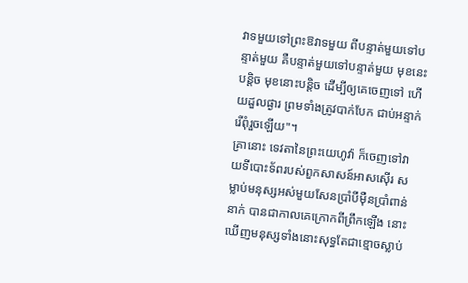វាទមួយទៅព្រះឱវាទមួយ ពីបន្ទាត់មួយទៅបន្ទាត់មួយ គឺបន្ទាត់មួយទៅបន្ទាត់មួយ មុខនេះបន្តិច មុខនោះបន្តិច ដើម្បីឲ្យគេចេញទៅ ហើយដួលផ្ងារ ព្រមទាំងត្រូវបាក់បែក ជាប់អន្ទាក់រើពុំរួចឡើយ"។
គ្រានោះ ទេវតានៃព្រះយេហូវ៉ា ក៏ចេញទៅវាយទីបោះទ័ពរបស់ពួកសាសន៍អាសស៊ើរ សម្លាប់មនុស្សអស់មួយសែនប្រាំបីម៉ឺនប្រាំពាន់នាក់ បានជាកាលគេក្រោកពីព្រឹកឡើង នោះឃើញមនុស្សទាំងនោះសុទ្ធតែជាខ្មោចស្លាប់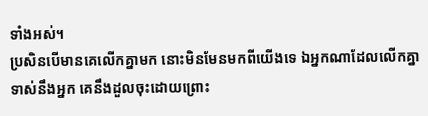ទាំងអស់។
ប្រសិនបើមានគេលើកគ្នាមក នោះមិនមែនមកពីយើងទេ ឯអ្នកណាដែលលើកគ្នាទាស់នឹងអ្នក គេនឹងដួលចុះដោយព្រោះ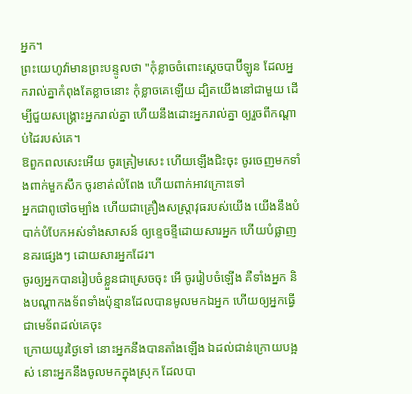អ្នក។
ព្រះយេហូវ៉ាមានព្រះបន្ទូលថា "កុំខ្លាចចំពោះស្តេចបាប៊ីឡូន ដែលអ្នករាល់គ្នាកំពុងតែខ្លាចនោះ កុំខ្លាចគេឡើយ ដ្បិតយើងនៅជាមួយ ដើម្បីជួយសង្គ្រោះអ្នករាល់គ្នា ហើយនឹងដោះអ្នករាល់គ្នា ឲ្យរួចពីកណ្ដាប់ដៃរបស់គេ។
ឱពួកពលសេះអើយ ចូរត្រៀមសេះ ហើយឡើងជិះចុះ ចូរចេញមកទាំងពាក់មួកសឹក ចូរខាត់លំពែង ហើយពាក់អាវក្រោះទៅ
អ្នកជាពូថៅចម្បាំង ហើយជាគ្រឿងសស្ត្រាវុធរបស់យើង យើងនឹងបំបាក់បំបែកអស់ទាំងសាសន៍ ឲ្យខ្ទេចខ្ទីដោយសារអ្នក ហើយបំផ្លាញនគរផ្សេងៗ ដោយសារអ្នកដែរ។
ចូរឲ្យអ្នកបានរៀបចំខ្លួនជាស្រេចចុះ អើ ចូររៀបចំឡើង គឺទាំងអ្នក និងបណ្ដាកងទ័ពទាំងប៉ុន្មានដែលបានមូលមកឯអ្នក ហើយឲ្យអ្នកធ្វើជាមេទ័ពដល់គេចុះ
ក្រោយយូរថ្ងៃទៅ នោះអ្នកនឹងបានតាំងឡើង ឯដល់ជាន់ក្រោយបង្អស់ នោះអ្នកនឹងចូលមកក្នុងស្រុក ដែលបា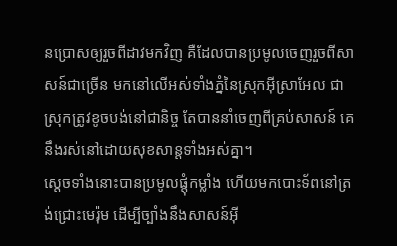នប្រោសឲ្យរួចពីដាវមកវិញ គឺដែលបានប្រមូលចេញរួចពីសាសន៍ជាច្រើន មកនៅលើអស់ទាំងភ្នំនៃស្រុកអ៊ីស្រាអែល ជាស្រុកត្រូវខូចបង់នៅជានិច្ច តែបាននាំចេញពីគ្រប់សាសន៍ គេនឹងរស់នៅដោយសុខសាន្តទាំងអស់គ្នា។
ស្តេចទាំងនោះបានប្រមូលផ្ដុំកម្លាំង ហើយមកបោះទ័ពនៅត្រង់ជ្រោះមេរ៉ុម ដើម្បីច្បាំងនឹងសាសន៍អ៊ី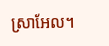ស្រាអែល។